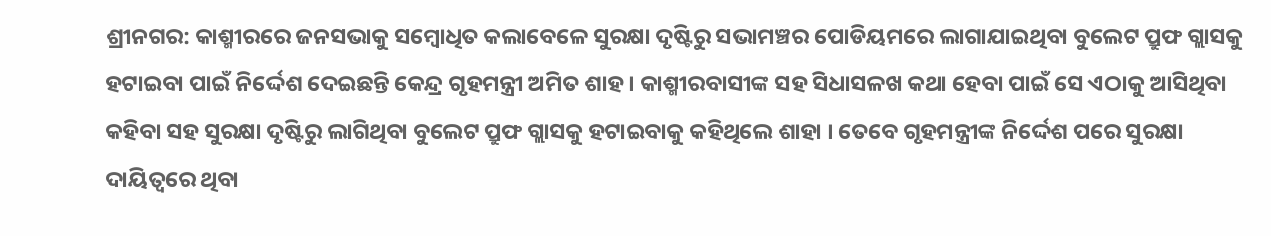ଶ୍ରୀନଗର: କାଶ୍ମୀରରେ ଜନସଭାକୁ ସମ୍ବୋଧିତ କଲାବେଳେ ସୁରକ୍ଷା ଦୃଷ୍ଟିରୁ ସଭାମଞ୍ଚର ପୋଡିୟମରେ ଲାଗାଯାଇଥିବା ବୁଲେଟ ପ୍ରୁଫ ଗ୍ଲାସକୁ ହଟାଇବା ପାଇଁ ନିର୍ଦ୍ଦେଶ ଦେଇଛନ୍ତି କେନ୍ଦ୍ର ଗୃହମନ୍ତ୍ରୀ ଅମିତ ଶାହ । କାଶ୍ମୀରବାସୀଙ୍କ ସହ ସିଧାସଳଖ କଥା ହେବା ପାଇଁ ସେ ଏଠାକୁ ଆସିଥିବା କହିବା ସହ ସୁରକ୍ଷା ଦୃଷ୍ଟିରୁ ଲାଗିଥିବା ବୁଲେଟ ପ୍ରୁଫ ଗ୍ଲାସକୁ ହଟାଇବାକୁ କହିଥିଲେ ଶାହା । ତେବେ ଗୃହମନ୍ତ୍ରୀଙ୍କ ନିର୍ଦ୍ଦେଶ ପରେ ସୁରକ୍ଷା ଦାୟିତ୍ବରେ ଥିବା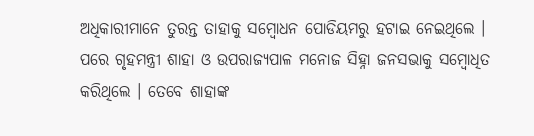ଅଧିକାରୀମାନେ ତୁରନ୍ତ ତାହାକୁ ସମ୍ବୋଧନ ପୋଡିୟମରୁ ହଟାଇ ନେଇଥିଲେ । ପରେ ଗୃହମନ୍ତ୍ରୀ ଶାହା ଓ ଉପରାଜ୍ୟପାଳ ମନୋଜ ସିହ୍ନା ଜନସଭାକୁ ସମ୍ବୋଧିତ କରିଥିଲେ । ତେବେ ଶାହାଙ୍କ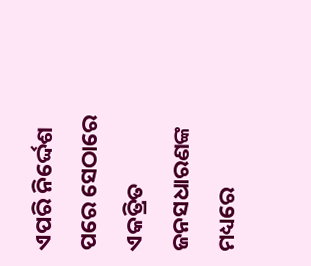ଏପରି ନିର୍ଦ୍ଦେଶ ପରେ ସେଠାରେ ଏକତ୍ରିତ ଜନସଧାରଣଙ୍କ ମଧ୍ୟରେ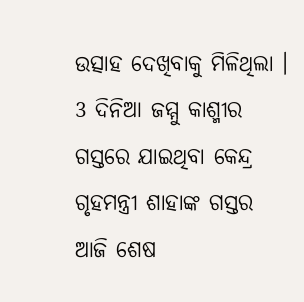ଉତ୍ସାହ ଦେଖିବାକୁ ମିଳିଥିଲା ।
3 ଦିନିଆ ଜମ୍ମୁ କାଶ୍ମୀର ଗସ୍ତରେ ଯାଇଥିବା କେନ୍ଦ୍ର ଗୃହମନ୍ତ୍ରୀ ଶାହାଙ୍କ ଗସ୍ତର ଆଜି ଶେଷ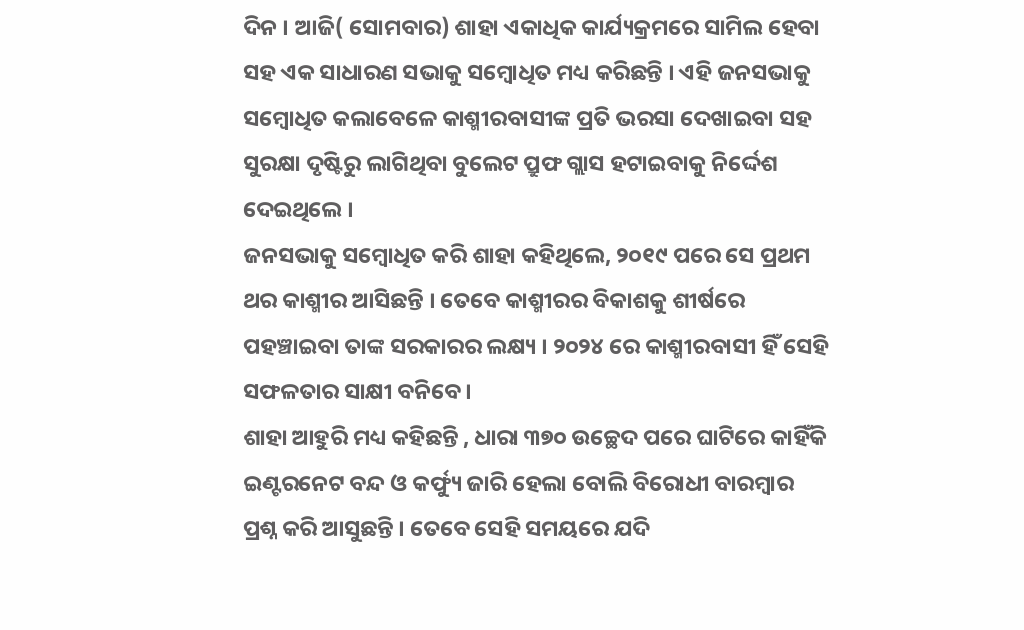ଦିନ । ଆଜି( ସୋମବାର) ଶାହା ଏକାଧିକ କାର୍ଯ୍ୟକ୍ରମରେ ସାମିଲ ହେବା ସହ ଏକ ସାଧାରଣ ସଭାକୁ ସମ୍ବୋଧିତ ମଧ୍ୟ କରିଛନ୍ତି । ଏହି ଜନସଭାକୁ ସମ୍ବୋଧିତ କଲାବେଳେ କାଶ୍ମୀରବାସୀଙ୍କ ପ୍ରତି ଭରସା ଦେଖାଇବା ସହ ସୁରକ୍ଷା ଦୃଷ୍ଟିରୁ ଲାଗିଥିବା ବୁଲେଟ ପ୍ରୁଫ ଗ୍ଲାସ ହଟାଇବାକୁ ନିର୍ଦ୍ଦେଶ ଦେଇଥିଲେ ।
ଜନସଭାକୁ ସମ୍ବୋଧିତ କରି ଶାହା କହିଥିଲେ, ୨୦୧୯ ପରେ ସେ ପ୍ରଥମ ଥର କାଶ୍ମୀର ଆସିଛନ୍ତି । ତେବେ କାଶ୍ମୀରର ବିକାଶକୁ ଶୀର୍ଷରେ ପହଞ୍ଚାଇବା ତାଙ୍କ ସରକାରର ଲକ୍ଷ୍ୟ । ୨୦୨୪ ରେ କାଶ୍ମୀରବାସୀ ହିଁ ସେହି ସଫଳତାର ସାକ୍ଷୀ ବନିବେ ।
ଶାହା ଆହୁରି ମଧ୍ୟ କହିଛନ୍ତି , ଧାରା ୩୭୦ ଉଚ୍ଛେଦ ପରେ ଘାଟିରେ କାହିଁକି ଇଣ୍ଟରନେଟ ବନ୍ଦ ଓ କର୍ଫ୍ୟୁ ଜାରି ହେଲା ବୋଲି ବିରୋଧୀ ବାରମ୍ବାର ପ୍ରଶ୍ନ କରି ଆସୁଛନ୍ତି । ତେବେ ସେହି ସମୟରେ ଯଦି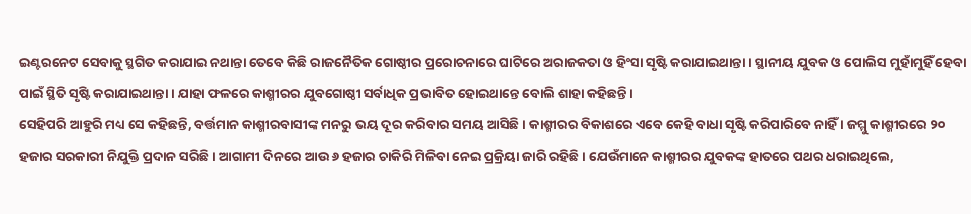ଇଣ୍ଟରନେଟ ସେବାକୁ ସ୍ଥଗିତ କରାଯାଇ ନଥାନ୍ତା ତେବେ କିଛି ରାଜନୈତିକ ଗୋଷ୍ଠୀର ପ୍ରରୋଚନାରେ ଘାଟିରେ ଅରାଜକତା ଓ ହିଂସା ସୃଷ୍ଟି କରାଯାଇଥାନ୍ତା । ସ୍ଥାନୀୟ ଯୁବକ ଓ ପୋଲିସ ମୁହାଁମୁହିଁ ହେବା ପାଇଁ ସ୍ଥିତି ସୃଷ୍ଟି କରାଯାଇଥାନ୍ତା । ଯାହା ଫଳରେ କାଶ୍ମୀରର ଯୁବଗୋଷ୍ଠୀ ସର୍ବାଧିକ ପ୍ରଭାବିତ ହୋଇଥାନ୍ତେ ବୋଲି ଶାହା କହିଛନ୍ତି ।
ସେହିପରି ଆହୁରି ମଧ୍ୟ ସେ କହିଛନ୍ତି, ବର୍ତ୍ତମାନ କାଶ୍ମୀରବାସୀଙ୍କ ମନରୁ ଭୟ ଦୂର କରିବାର ସମୟ ଆସିଛି । କାଶ୍ମୀରର ବିକାଶରେ ଏବେ କେହି ବାଧା ସୃଷ୍ଟି କରିପାରିବେ ନାହିଁ । ଜମ୍ମୁ କାଶ୍ମୀରରେ ୨୦ ହଜାର ସରକାରୀ ନିଯୁକ୍ତି ପ୍ରଦାନ ସରିଛି । ଆଗାମୀ ଦିନରେ ଆଉ ୬ ହଜାର ଚାକିରି ମିଳିବା ନେଇ ପ୍ରକ୍ରିୟା ଜାରି ରହିଛି । ଯେଉଁମାନେ କାଶ୍ମୀରର ଯୁବକଙ୍କ ହାତରେ ପଥର ଧରାଇଥିଲେ,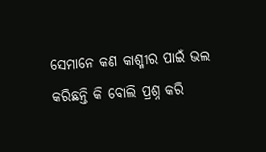ସେମାନେ କଣ କାଶ୍ମୀର ପାଇଁ ଭଲ କରିଛନ୍ତି କି ବୋଲି ପ୍ରଶ୍ନ କରି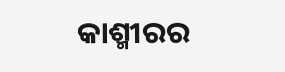କାଶ୍ମୀରର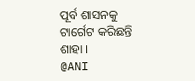ପୂର୍ବ ଶାସନକୁ ଟାର୍ଗେଟ କରିଛନ୍ତି ଶାହା ।
@ANI